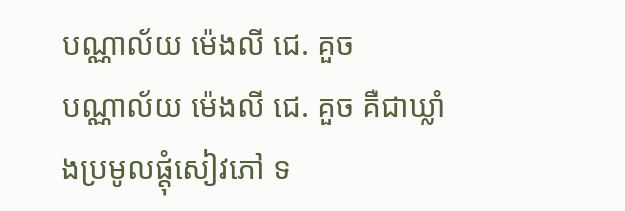បណ្ណាល័យ ម៉េងលី ជេ. គួច
បណ្ណាល័យ ម៉េងលី ជេ. គួច គឺជាឃ្លាំងប្រមូលផ្ដុំសៀវភៅ ទ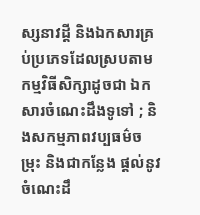ស្សនាវដ្ដី និងឯកសារគ្រប់ប្រភេទដែលស្របតាមកម្មវិធីសិក្សាដូចជា ឯកសារចំណេះដឹងទូទៅ ; និងសកម្មភាពវប្បធម៌ចម្រុះ និងជាកន្លែង ផ្តល់នូវចំណេះដឹ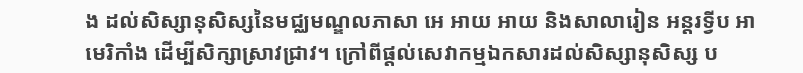ង ដល់សិស្សានុសិស្សនៃមជ្ឈមណ្ឌលភាសា អេ អាយ អាយ និងសាលារៀន អន្តរទ្វីប អាមេរិកាំង ដើម្បីសិក្សាស្រាវជ្រាវ។ ក្រៅពីផ្តល់សេវាកម្មឯកសារដល់សិស្សានុសិស្ស ប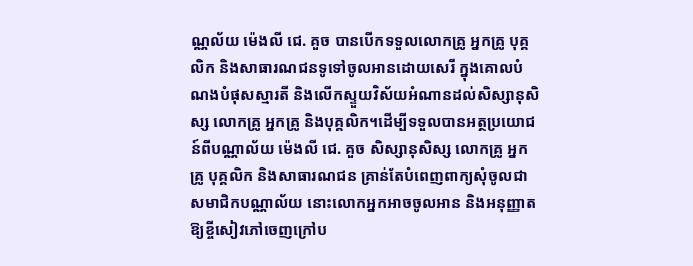ណ្ណល័យ ម៉េងលី ជេ. គួច បានបើកទទួលលោកគ្រូ អ្នកគ្រូ បុគ្គលិក និងសាធារណជនទូទៅចូលអានដោយសេរី ក្នុងគោលបំណងបំផុសស្មារតី និងលើកស្ទួយវិស័យអំណានដល់សិស្សានុសិស្ស លោកគ្រូ អ្នកគ្រូ និងបុគ្គលិក។ដើម្បីទទួលបានអត្ថប្រយោជន៍ពីបណ្ណាល័យ ម៉េងលី ជេ. គួច សិស្សានុសិស្ស លោកគ្រូ អ្នកគ្រូ បុគ្គលិក និងសាធារណជន គ្រាន់តែបំពេញពាក្យសុំចូលជាសមាជិកបណ្ណាល័យ នោះលោកអ្នកអាចចូលអាន និងអនុញ្ញាតឱ្យខ្ចីសៀវភៅចេញក្រៅប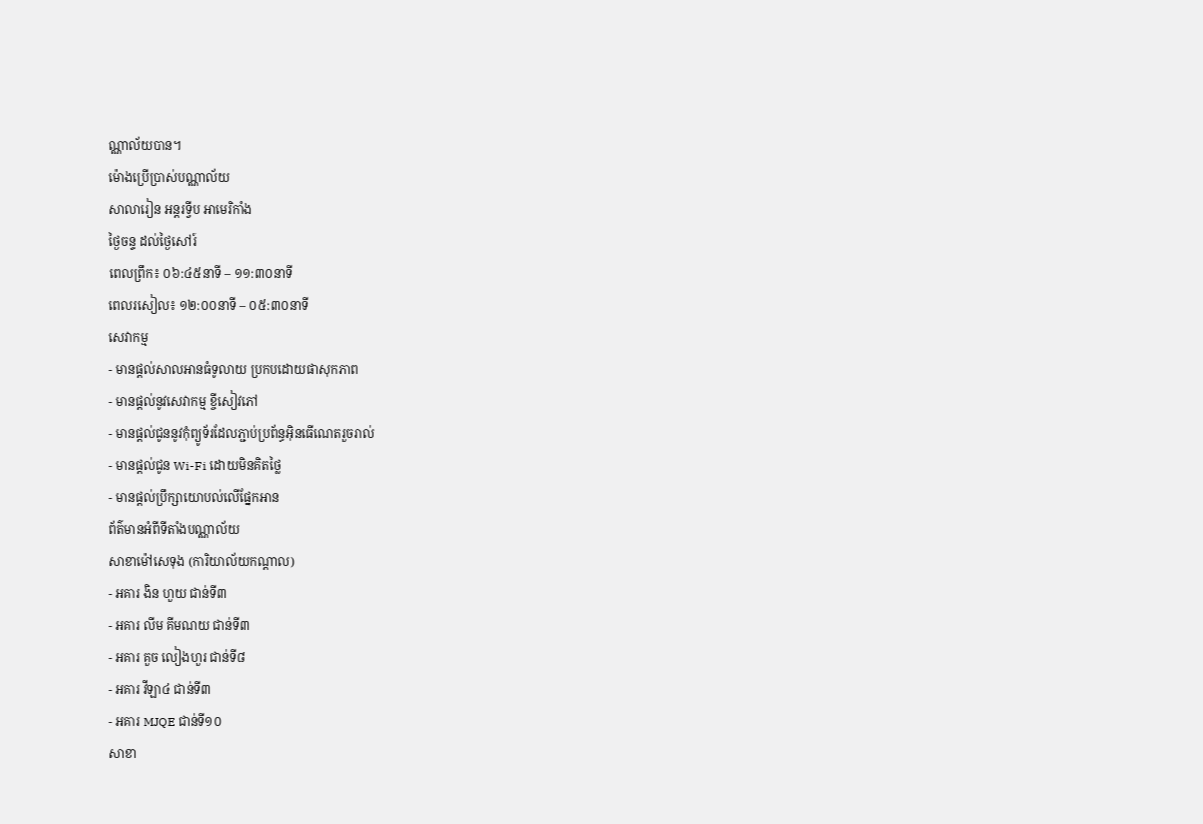ណ្ណាល័យបាន។
ម៉ោងប្រើប្រាស់បណ្ណាល័យ
សាលារៀន អន្តរទ្វីប អាមេរិកាំង
ថ្ងៃចន្ទ ដល់ថ្ងៃសៅរ៍
ពេលព្រឹក៖ ០៦:៤៥នាទី – ១១:៣០នាទី
ពេលរសៀល៖ ១២:០០នាទី – ០៥:៣០នាទី
សេវាកម្ម
- មានផ្តល់សាលអានធំទូលាយ ប្រកបដោយផាសុកភាព
- មានផ្តល់នូវសេវាកម្ម ខ្ចីសៀវភៅ
- មានផ្តល់ជូននូវកុំព្យូទ័រដែលភ្ជាប់ប្រព័ន្ធអ៊ិនធើណេតរួចរាល់
- មានផ្តល់ជូន Wi-Fi ដោយមិនគិតថ្លៃ
- មានផ្តល់ប្រឹក្សាយោបល់លើផ្នែកអាន
ព័ត៌មានអំពីទីតាំងបណ្ណាល័យ
សាខាម៉ៅសេទុង (ការិយាល័យកណ្តាល)
- អគារ ងិន ហួយ ជាន់ទី៣
- អគារ លីម គីមណយ ជាន់ទី៣
- អគារ គួច លៀងហួរ ជាន់ទី៨
- អគារ វីឡា៤ ជាន់ទី៣
- អគារ MJQE ជាន់ទី១០
សាខា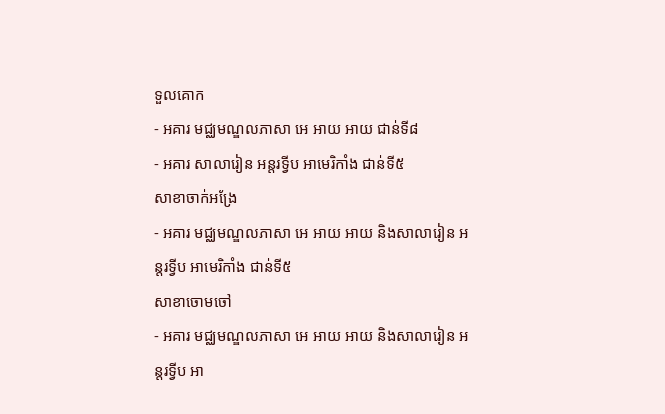ទួលគោក
- អគារ មជ្ឈមណ្ឌលភាសា អេ អាយ អាយ ជាន់ទី៨
- អគារ សាលារៀន អន្តរទ្វីប អាមេរិកាំង ជាន់ទី៥
សាខាចាក់អង្រែ
- អគារ មជ្ឈមណ្ឌលភាសា អេ អាយ អាយ និងសាលារៀន អន្តរទ្វីប អាមេរិកាំង ជាន់ទី៥
សាខាចោមចៅ
- អគារ មជ្ឈមណ្ឌលភាសា អេ អាយ អាយ និងសាលារៀន អន្តរទ្វីប អា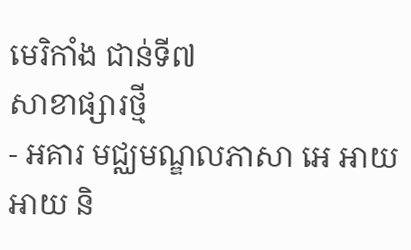មេរិកាំង ជាន់ទី៧
សាខាផ្សារថ្មី
- អគារ មជ្ឈមណ្ឌលភាសា អេ អាយ អាយ និ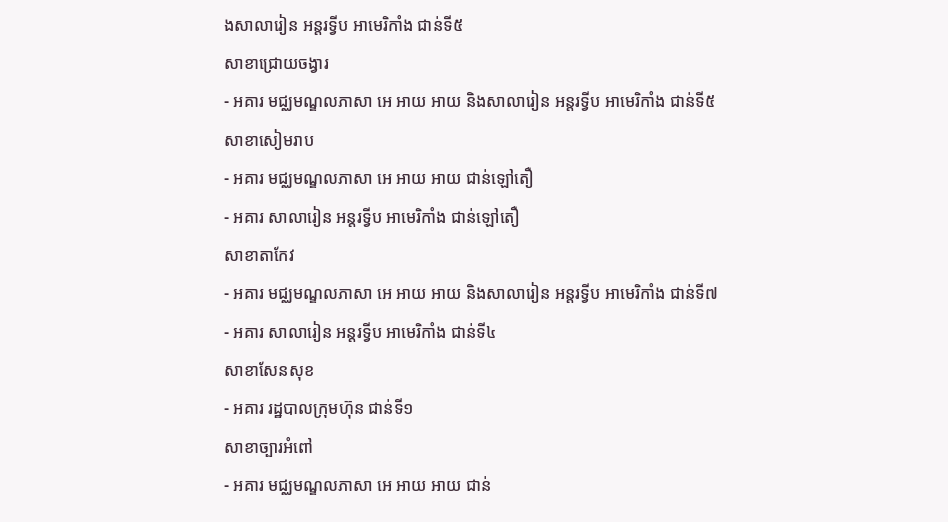ងសាលារៀន អន្តរទ្វីប អាមេរិកាំង ជាន់ទី៥
សាខាជ្រោយចង្វារ
- អគារ មជ្ឈមណ្ឌលភាសា អេ អាយ អាយ និងសាលារៀន អន្តរទ្វីប អាមេរិកាំង ជាន់ទី៥
សាខាសៀមរាប
- អគារ មជ្ឈមណ្ឌលភាសា អេ អាយ អាយ ជាន់ឡៅតឿ
- អគារ សាលារៀន អន្តរទ្វីប អាមេរិកាំង ជាន់ឡៅតឿ
សាខាតាកែវ
- អគារ មជ្ឈមណ្ឌលភាសា អេ អាយ អាយ និងសាលារៀន អន្តរទ្វីប អាមេរិកាំង ជាន់ទី៧
- អគារ សាលារៀន អន្តរទ្វីប អាមេរិកាំង ជាន់ទី៤
សាខាសែនសុខ
- អគារ រដ្ឋបាលក្រុមហ៊ុន ជាន់ទី១
សាខាច្បារអំពៅ
- អគារ មជ្ឈមណ្ឌលភាសា អេ អាយ អាយ ជាន់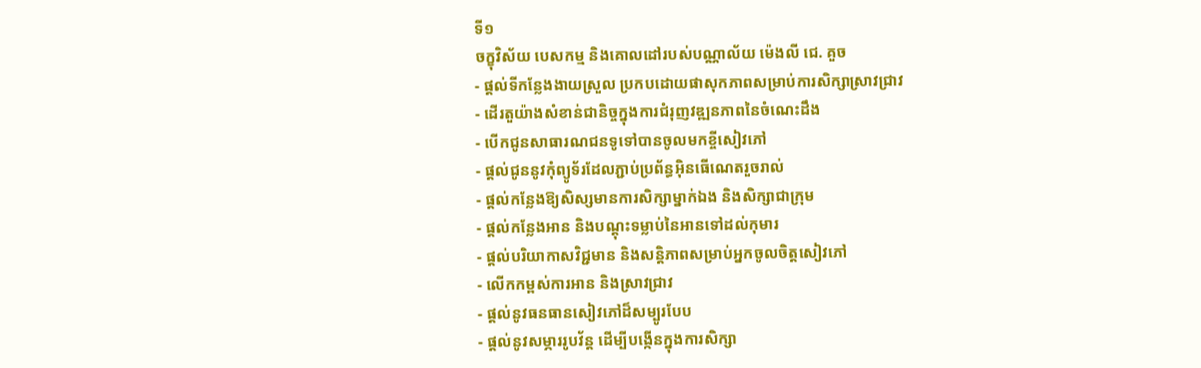ទី១
ចក្ខុវិស័យ បេសកម្ម និងគោលដៅរបស់បណ្ណាល័យ ម៉េងលី ជេ. គួច
- ផ្តល់ទីកន្លែងងាយស្រួល ប្រកបដោយផាសុកភាពសម្រាប់ការសិក្សាស្រាវជ្រាវ
- ដើរតួយ៉ាងសំខាន់ជានិច្ចក្នុងការជំរុញវឌ្ឍនភាពនៃចំណេះដឹង
- បើកជូនសាធារណជនទូទៅបានចូលមកខ្ចីសៀវភៅ
- ផ្តល់ជូននូវកុំព្យូទ័រដែលភ្ជាប់ប្រព័ន្ធអ៊ិនធើណេតរួចរាល់
- ផ្តល់កន្លែងឱ្យសិស្សមានការសិក្សាម្នាក់ឯង និងសិក្សាជាក្រុម
- ផ្តល់កន្លែងអាន និងបណ្តុះទម្លាប់នៃអានទៅដល់កុមារ
- ផ្តល់បរិយាកាសវិជ្ជមាន និងសន្តិភាពសម្រាប់អ្នកចូលចិត្តសៀវភៅ
- លើកកម្ពស់ការអាន និងស្រាវជ្រាវ
- ផ្តល់នូវធនធានសៀវភៅដ៏សម្បូរបែប
- ផ្តល់នូវសម្ភាររូបវ័ន្ត ដើម្បីបង្កើនក្នុងការសិក្សា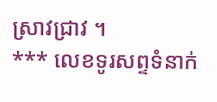ស្រាវជ្រាវ ។
*** លេខទូរសព្ទទំនាក់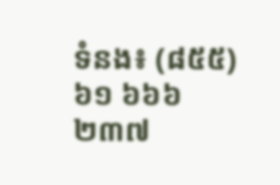ទំនង៖ (៨៥៥) ៦១ ៦៦៦ ២៣៧